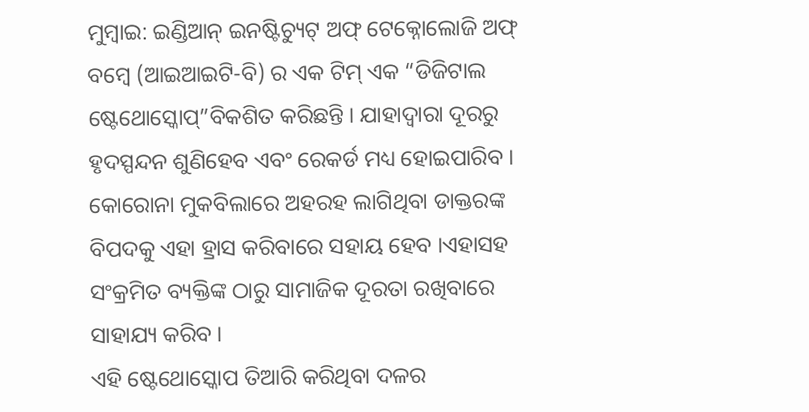ମୁମ୍ବାଇ: ଇଣ୍ଡିଆନ୍ ଇନଷ୍ଟିଚ୍ୟୁଟ୍ ଅଫ୍ ଟେକ୍ନୋଲୋଜି ଅଫ୍ ବମ୍ବେ (ଆଇଆଇଟି-ବି) ର ଏକ ଟିମ୍ ଏକ “ଡିଜିଟାଲ ଷ୍ଟେଥୋସ୍କୋପ୍”ବିକଶିତ କରିଛନ୍ତି । ଯାହାଦ୍ବାରା ଦୂରରୁ ହୃଦସ୍ପନ୍ଦନ ଶୁଣିହେବ ଏବଂ ରେକର୍ଡ ମଧ୍ୟ ହୋଇପାରିବ । କୋରୋନା ମୁକବିଲାରେ ଅହରହ ଲାଗିଥିବା ଡାକ୍ତରଙ୍କ ବିପଦକୁ ଏହା ହ୍ରାସ କରିବାରେ ସହାୟ ହେବ ।ଏହାସହ ସଂକ୍ରମିତ ବ୍ୟକ୍ତିଙ୍କ ଠାରୁ ସାମାଜିକ ଦୂରତା ରଖିବାରେ ସାହାଯ୍ୟ କରିବ ।
ଏହି ଷ୍ଟେଥୋସ୍କୋପ ତିଆରି କରିଥିବା ଦଳର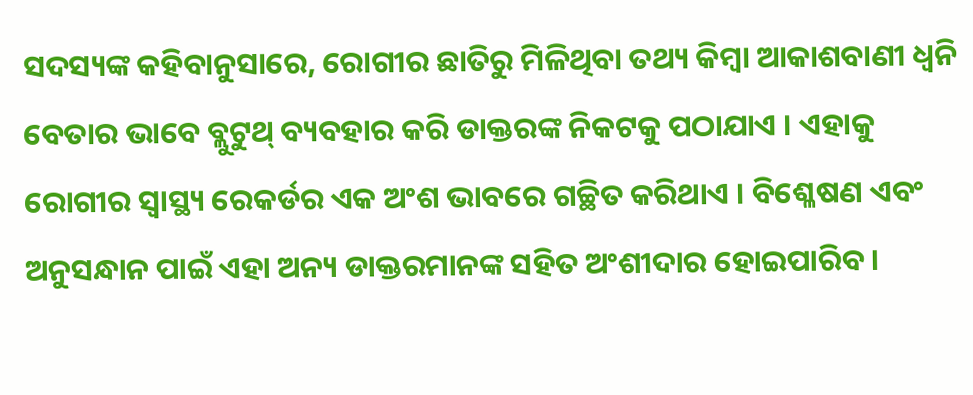ସଦସ୍ୟଙ୍କ କହିବାନୁସାରେ, ରୋଗୀର ଛାତିରୁ ମିଳିଥିବା ତଥ୍ୟ କିମ୍ବା ଆକାଶବାଣୀ ଧ୍ୱନି ବେତାର ଭାବେ ବ୍ଲୁଟୁଥ୍ ବ୍ୟବହାର କରି ଡାକ୍ତରଙ୍କ ନିକଟକୁ ପଠାଯାଏ । ଏହାକୁ ରୋଗୀର ସ୍ୱାସ୍ଥ୍ୟ ରେକର୍ଡର ଏକ ଅଂଶ ଭାବରେ ଗଚ୍ଛିତ କରିଥାଏ । ବିଶ୍ଳେଷଣ ଏବଂ ଅନୁସନ୍ଧାନ ପାଇଁ ଏହା ଅନ୍ୟ ଡାକ୍ତରମାନଙ୍କ ସହିତ ଅଂଶୀଦାର ହୋଇପାରିବ ।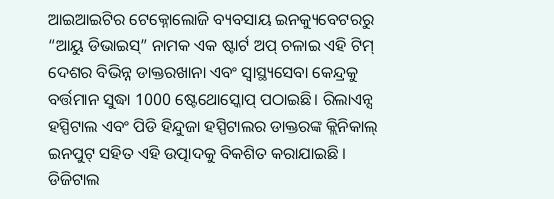ଆଇଆଇଟିର ଟେକ୍ନୋଲୋଜି ବ୍ୟବସାୟ ଇନକ୍ୟୁବେଟରରୁ “ଆୟୁ ଡିଭାଇସ୍” ନାମକ ଏକ ଷ୍ଟାର୍ଟ ଅପ୍ ଚଳାଇ ଏହି ଟିମ୍ ଦେଶର ବିଭିନ୍ନ ଡାକ୍ତରଖାନା ଏବଂ ସ୍ୱାସ୍ଥ୍ୟସେବା କେନ୍ଦ୍ରକୁ ବର୍ତ୍ତମାନ ସୁଦ୍ଧା 1000 ଷ୍ଟେଥୋସ୍କୋପ୍ ପଠାଇଛି। ରିଲାଏନ୍ସ ହସ୍ପିଟାଲ ଏବଂ ପିଡି ହିନ୍ଦୁଜା ହସ୍ପିଟାଲର ଡାକ୍ତରଙ୍କ କ୍ଲିନିକାଲ୍ ଇନପୁଟ୍ ସହିତ ଏହି ଉତ୍ପାଦକୁ ବିକଶିତ କରାଯାଇଛି ।
ଡିଜିଟାଲ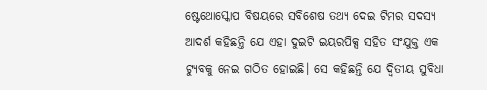ଷ୍ଟେଥୋସ୍କୋପ ବିଷୟରେ ସବିଶେଷ ତଥ୍ୟ ଦେଇ ଟିମର ସଦସ୍ୟ ଆଦର୍ଶ କହିଛନ୍ତି ଯେ ଏହା ଦୁଇଟି ଇୟରପିକ୍ସ ସହିତ ସଂଯୁକ୍ତ ଏକ ଟ୍ୟୁବକୁ ନେଇ ଗଠିତ ହୋଇଛି। ସେ କହିଛନ୍ତି ଯେ ଦ୍ୱିତୀୟ ସୁବିଧା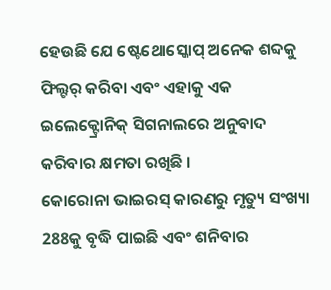ହେଉଛି ଯେ ଷ୍ଟେଥୋସ୍କୋପ୍ ଅନେକ ଶବ୍ଦକୁ ଫିଲ୍ଟର୍ କରିବା ଏବଂ ଏହାକୁ ଏକ ଇଲେକ୍ଟ୍ରୋନିକ୍ ସିଗନାଲରେ ଅନୁବାଦ କରିବାର କ୍ଷମତା ରଖିଛି ।
କୋରୋନା ଭାଇରସ୍ କାରଣରୁ ମୃତ୍ୟୁ ସଂଖ୍ୟା 288କୁ ବୃଦ୍ଧି ପାଇଛି ଏବଂ ଶନିବାର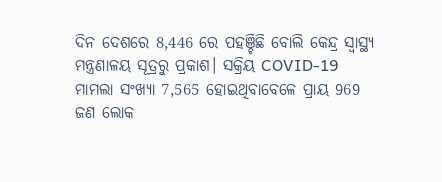ଦିନ ଦେଶରେ 8,446 ରେ ପହଞ୍ଚିଛି ବୋଲି କେନ୍ଦ୍ର ସ୍ୱାସ୍ଥ୍ୟ ମନ୍ତ୍ରଣାଳୟ ସୂତ୍ରରୁ ପ୍ରକାଶ। ସକ୍ରିୟ COVID-19 ମାମଲା ସଂଖ୍ୟା 7,565 ହୋଇଥିବାବେଳେ ପ୍ରାୟ 969 ଜଣ ଲୋକ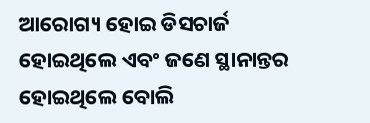ଆରୋଗ୍ୟ ହୋଇ ଡିସଚାର୍ଜ ହୋଇଥିଲେ ଏବଂ ଜଣେ ସ୍ଥାନାନ୍ତର ହୋଇଥିଲେ ବୋଲି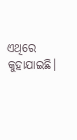ଏଥିରେ କୁହାଯାଇଛି।